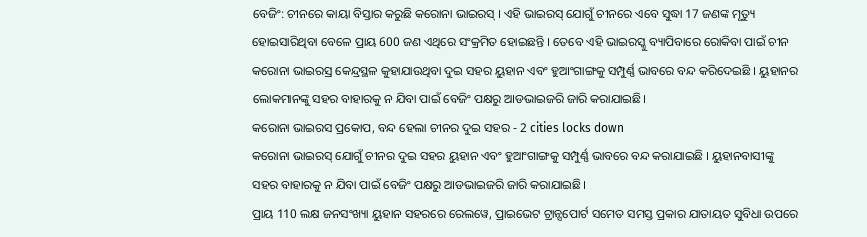ବେଜିଂ: ଚୀନରେ କାୟା ବିସ୍ତାର କରୁଛି କରୋନା ଭାଇରସ୍ । ଏହି ଭାଇରସ୍ ଯୋଗୁଁ ଚୀନରେ ଏବେ ସୁଦ୍ଧା 17 ଜଣଙ୍କ ମୃତ୍ୟୁ ହୋଇସାରିଥିବା ବେଳେ ପ୍ରାୟ 600 ଜଣ ଏଥିରେ ସଂକ୍ରମିତ ହୋଇଛନ୍ତି । ତେବେ ଏହି ଭାଇରସ୍କୁ ବ୍ୟାପିବାରେ ରୋକିବା ପାଇଁ ଚୀନ କରୋନା ଭାଇରସ୍ର କେନ୍ଦ୍ରସ୍ଥଳ କୁହାଯାଉଥିବା ଦୁଇ ସହର ୟୁହାନ ଏବଂ ହୁଆଂଗାଙ୍ଗକୁ ସମ୍ପୁର୍ଣ୍ଣ ଭାବରେ ବନ୍ଦ କରିଦେଇଛି । ୟୁହାନର ଲୋକମାନଙ୍କୁ ସହର ବାହାରକୁ ନ ଯିବା ପାଇଁ ବେଜିଂ ପକ୍ଷରୁ ଆଡଭାଇଜରି ଜାରି କରାଯାଇଛି।
କରୋନା ଭାଇରସ ପ୍ରକୋପ, ବନ୍ଦ ହେଲା ଚୀନର ଦୁଇ ସହର - 2 cities locks down
କରୋନା ଭାଇରସ୍ ଯୋଗୁଁ ଚୀନର ଦୁଇ ସହର ୟୁହାନ ଏବଂ ହୁଆଂଗାଙ୍ଗକୁ ସମ୍ପୁର୍ଣ୍ଣ ଭାବରେ ବନ୍ଦ କରାଯାଇଛି । ୟୁହାନବାସୀଙ୍କୁ ସହର ବାହାରକୁ ନ ଯିବା ପାଇଁ ବେଜିଂ ପକ୍ଷରୁ ଆଡଭାଇଜରି ଜାରି କରାଯାଇଛି।
ପ୍ରାୟ 110 ଲକ୍ଷ ଜନସଂଖ୍ୟା ୟୁହାନ ସହରରେ ରେଲୱେ, ପ୍ରାଇଭେଟ ଟ୍ରାନ୍ସପୋର୍ଟ ସମେତ ସମସ୍ତ ପ୍ରକାର ଯାତାୟତ ସୁବିଧା ଉପରେ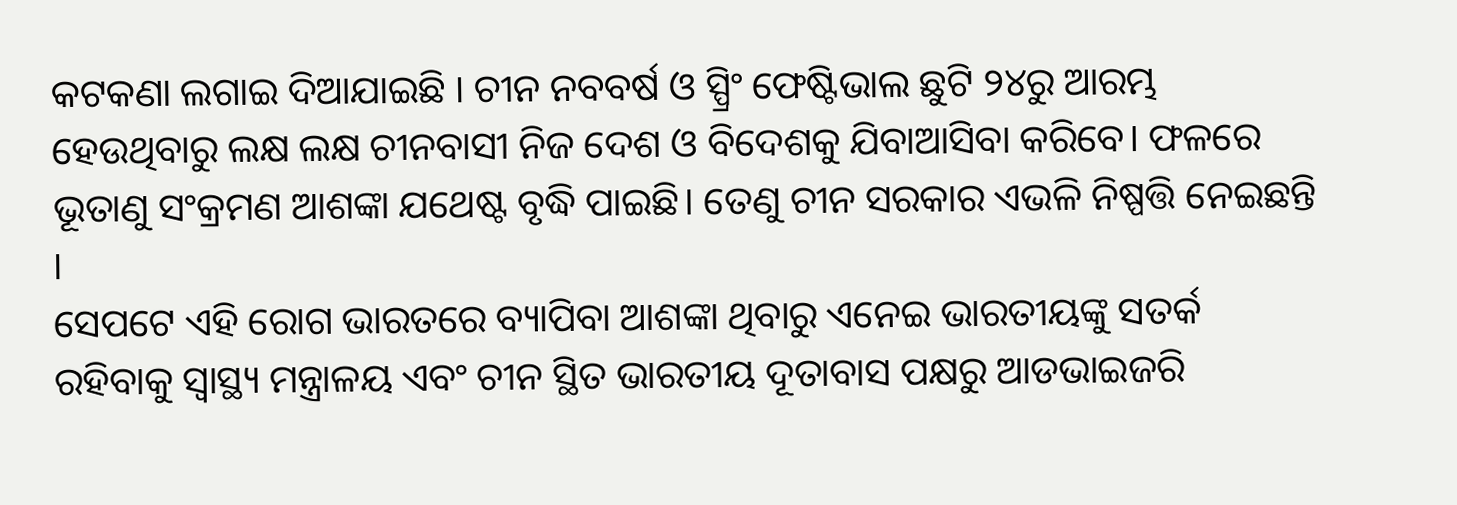କଟକଣା ଲଗାଇ ଦିଆଯାଇଛି । ଚୀନ ନବବର୍ଷ ଓ ସ୍ପ୍ରିଂ ଫେଷ୍ଟିଭାଲ ଛୁଟି ୨୪ରୁ ଆରମ୍ଭ ହେଉଥିବାରୁ ଲକ୍ଷ ଲକ୍ଷ ଚୀନବାସୀ ନିଜ ଦେଶ ଓ ବିଦେଶକୁ ଯିବାଆସିବା କରିବେ। ଫଳରେ ଭୂତାଣୁ ସଂକ୍ରମଣ ଆଶଙ୍କା ଯଥେଷ୍ଟ ବୃଦ୍ଧି ପାଇଛି। ତେଣୁ ଚୀନ ସରକାର ଏଭଳି ନିଷ୍ପତ୍ତି ନେଇଛନ୍ତି ।
ସେପଟେ ଏହି ରୋଗ ଭାରତରେ ବ୍ୟାପିବା ଆଶଙ୍କା ଥିବାରୁ ଏନେଇ ଭାରତୀୟଙ୍କୁ ସତର୍କ ରହିବାକୁ ସ୍ବାସ୍ଥ୍ୟ ମନ୍ତ୍ରାଳୟ ଏବଂ ଚୀନ ସ୍ଥିତ ଭାରତୀୟ ଦୂତାବାସ ପକ୍ଷରୁ ଆଡଭାଇଜରି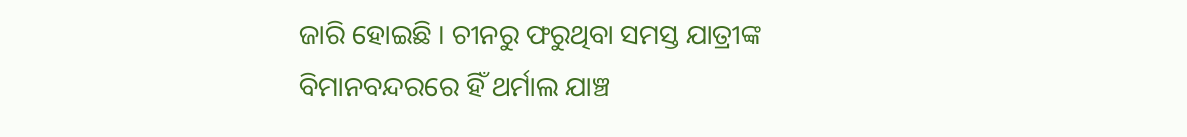ଜାରି ହୋଇଛି । ଚୀନରୁ ଫରୁଥିବା ସମସ୍ତ ଯାତ୍ରୀଙ୍କ ବିମାନବନ୍ଦରରେ ହିଁ ଥର୍ମାଲ ଯାଞ୍ଚ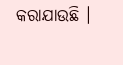କରାଯାଉଛି ।